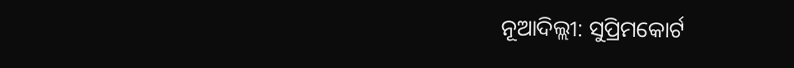ନୂଆଦିଲ୍ଲୀ: ସୁପ୍ରିମକୋର୍ଟ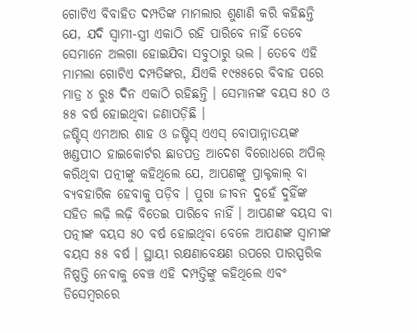ଗୋଟିଏ ବିବାହିତ ଦମ୍ପତିଙ୍କ ମାମଲାର ଶୁଣାଣି କରି କହିଛନ୍ତି ଯେ, ଯଦି ସ୍ୱାମୀ-ସ୍ତ୍ରୀ ଏକାଠି ରହି ପାରିବେ ନାହିଁ ତେବେ ସେମାନେ ଅଲଗା ହୋଇଯିବା ସବୁଠାରୁ ଭଲ । ତେବେ ଏହି ମାମଲା ଗୋଟିଏ ଦମ୍ପତିଙ୍କର, ଯିଏକି ୧୯୫୫ରେ ବିବାହ ପରେ ମାତ୍ର ୪ ରୁ୫ ଦିନ ଏକାଠି ରହିଛନ୍ତି । ସେମାନଙ୍କ ବୟସ ୫୦ ଓ ୫୫ ବର୍ଷ ହୋଇଥିବା ଜଣାପଡ଼ିଛି ।
ଜଷ୍ଟିସ୍ ଏମଆର ଶାହ ଓ ଜଷ୍ଟିସ୍ ଏଏସ୍ ବୋପାନ୍ନାତୟଙ୍କ ଖଣ୍ଡପୀଠ ହାଇକୋର୍ଟର ଛାଡପତ୍ର ଆଦେଶ ବିରୋଧରେ ଅପିଲ୍ କରିଥିବା ପତ୍ନୀଙ୍କୁ କହିଥିଲେ ଯେ, ଆପଣଙ୍କୁ ପ୍ରାକ୍ଟକାଲ୍ ବା ବ୍ୟବହାରିକ ହେବାକୁ ପଡ଼ିବ । ପୁରା ଜୀବନ ଦୁହେଁ ଦୁହିଁଙ୍କ ସହିତ ଲଢ଼ି ଲଢ଼ି ବିତେଇ ପାରିବେ ନାହିଁ । ଆପଣଙ୍କ ବୟସ ବା ପତ୍ନୀଙ୍କ ବୟସ ୫୦ ବର୍ଷ ହୋଇଥିବା ବେଳେ ଆପଣଙ୍କ ସ୍ୱାମୀଙ୍କ ବୟସ ୫୫ ବର୍ଷ । ସ୍ଥାୟୀ ରକ୍ଷଣାବେକ୍ଷଣ ଉପରେ ପାରସ୍ପରିକ ନିଷ୍ପତ୍ତି ନେବାକୁ ବେଞ୍ଚ ଏହି ଦମ୍ପତ୍ତିଙ୍କୁ କହିଥିଲେ ଏବଂ ଡିସେମ୍ବରରେ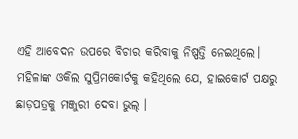ଏହି ଆବେଦନ ଉପରେ ବିଚାର କରିବାକୁ ନିଷ୍ପତ୍ତି ନେଇଥିଲେ। ମହିଳାଙ୍କ ଓକିଲ ସୁପ୍ରିମକୋର୍ଟକୁ କହିଥିଲେ ଯେ, ହାଇକୋର୍ଟ ପକ୍ଷରୁ ଛାଡ଼ପତ୍ରକୁ ମଞ୍ଜୁରୀ ଦେବା ଭୁଲ୍ ।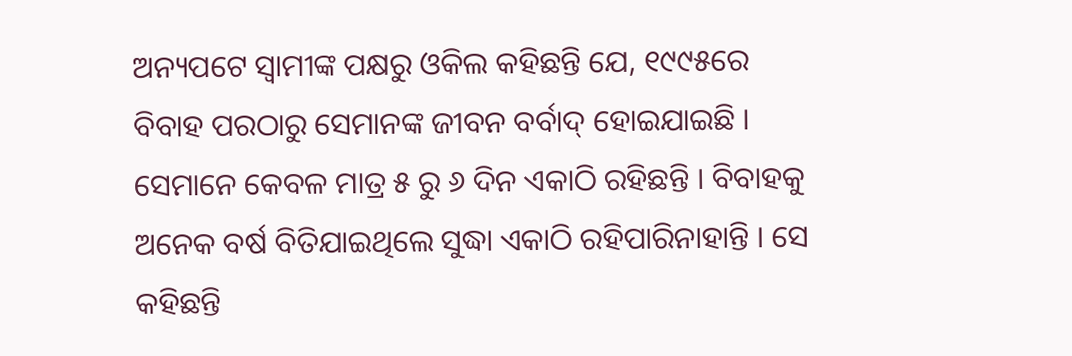ଅନ୍ୟପଟେ ସ୍ୱାମୀଙ୍କ ପକ୍ଷରୁ ଓକିଲ କହିଛନ୍ତି ଯେ, ୧୯୯୫ରେ ବିବାହ ପରଠାରୁ ସେମାନଙ୍କ ଜୀବନ ବର୍ବାଦ୍ ହୋଇଯାଇଛି । ସେମାନେ କେବଳ ମାତ୍ର ୫ ରୁ ୬ ଦିନ ଏକାଠି ରହିଛନ୍ତି । ବିବାହକୁ ଅନେକ ବର୍ଷ ବିତିଯାଇଥିଲେ ସୁଦ୍ଧା ଏକାଠି ରହିପାରିନାହାନ୍ତି । ସେ କହିଛନ୍ତି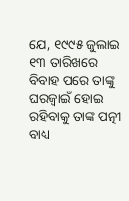ଯେ, ୧୯୯୫ ଜୁଲାଇ ୧୩ ତାରିଖରେ ବିବାହ ପରେ ତାଙ୍କୁ ଘରଜ୍ୱାଇଁ ହୋଇ ରହିବାକୁ ତାଙ୍କ ପତ୍ନୀ ବାଧ୍ୟ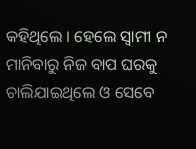କହିଥିଲେ । ହେଲେ ସ୍ୱାମୀ ନ ମାନିବାରୁ ନିଜ ବାପ ଘରକୁ ଚାଲିଯାଇଥିଲେ ଓ ସେବେ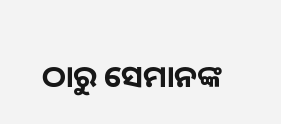ଠାରୁ ସେମାନଙ୍କ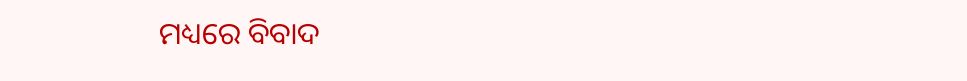ମଧ୍ୟରେ ବିବାଦ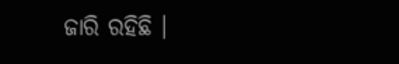ଜାରି ରହିଛି ।